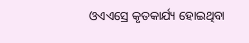ଓଏଏସ୍ରେ କୃତକାର୍ଯ୍ୟ ହୋଇଥିବା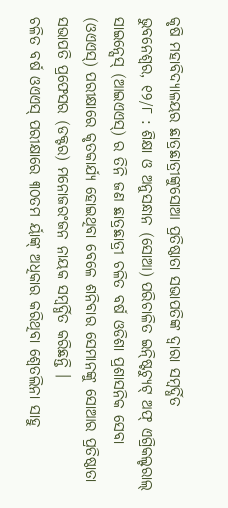କୃଷି ମହାବିଦ୍ୟାଳୟର ଛାତ୍ରଛାତ୍ରୀଙ୍କୁସୋଆ ପ୍ରତିଷ୍ଠାତା ସଭାପତିଙ୍କ ଦ୍ୱାରା ସମ୍ବର୍ଦ୍ଧିତ
ଭୁବନେଶ୍ୱର, ୧୨/୮ : ଶିକ୍ଷା ଓ ଅନୁସନ୍ଧାନ (ସୋଆ) ପରିଚାଳିତ ଇନ୍ଷ୍ଟିଚ୍ୟୁଟ୍ ଅଫ୍ ଏଗ୍ରିକଲ୍ଚରାଲ୍ ସାଇନ୍ସେସ୍ (ଆଇଏଏସ୍) ର ତିନି ଜଣ ଛାତ୍ରଛାତ୍ରୀ ଚଳିତ ବର୍ଷ ଓଡିଶା ପ୍ରଶାସନିକ ସେବା (ଓଏଏସ୍) ପରୀକ୍ଷାରେ କୃତକାର୍ଯ୍ୟ ହୋଇଥିବା ବେଳେ ଶନିବାର ସେମାନଙ୍କୁ ସୋଆର ପ୍ରତିଷ୍ଠାତା ସଭାପତି ପ୍ରଫେସର (ଡକ୍ଟର) ମନୋଜରଂଜନ ନାୟକ ସମ୍ବର୍ଦ୍ଧିତ କରିଛନ୍ତି ।
ଚଳିତ ବର୍ଷ ଓଏଏସ୍ ପରୀକ୍ଷାରେ ୩୦ତମ ର୍ୟାଙ୍କ୍ ଅଧିକାର କରିଥିବା ଶ୍ୱେତଲିନା ସାହୁ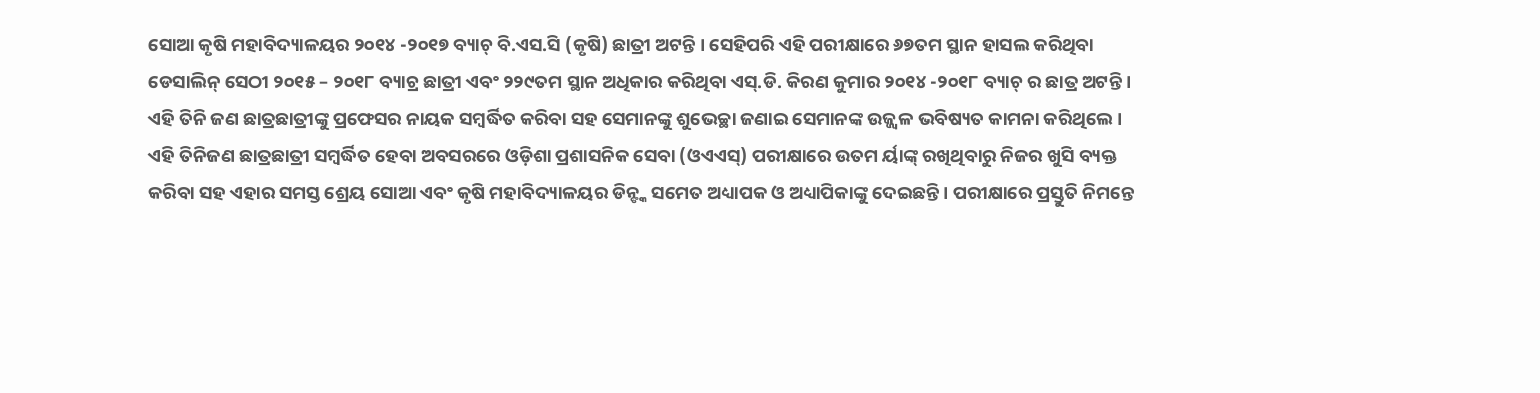ସୋଆ କୃଷି ମହାବିଦ୍ୟାଳୟର ୨୦୧୪ -୨୦୧୭ ବ୍ୟାଚ୍ ବି.ଏସ.ସି (କୃଷି) ଛାତ୍ରୀ ଅଟନ୍ତି । ସେହିପରି ଏହି ପରୀକ୍ଷାରେ ୬୭ତମ ସ୍ଥାନ ହାସଲ କରିଥିବା ଡେସାଲିନ୍ ସେଠୀ ୨୦୧୫ – ୨୦୧୮ ବ୍ୟାଚ୍ର ଛାତ୍ରୀ ଏବଂ ୨୨୯ତମ ସ୍ଥାନ ଅଧିକାର କରିଥିବା ଏସ୍.ଡି. କିରଣ କୁମାର ୨୦୧୪ -୨୦୧୮ ବ୍ୟାଚ୍ ର ଛାତ୍ର ଅଟନ୍ତି । ଏହି ତିନି ଜଣ ଛାତ୍ରଛାତ୍ରୀଙ୍କୁ ପ୍ରଫେସର ନାୟକ ସମ୍ବର୍ଦ୍ଧିତ କରିବା ସହ ସେମାନଙ୍କୁ ଶୁଭେଚ୍ଛା ଜଣାଇ ସେମାନଙ୍କ ଉଜ୍ଜ୍ୱଳ ଭବିଷ୍ୟତ କାମନା କରିଥିଲେ ।
ଏହି ତିନିଜଣ ଛାତ୍ରଛାତ୍ରୀ ସମ୍ବର୍ଦ୍ଧିତ ହେବା ଅବସରରେ ଓଡ଼ିଶା ପ୍ରଶାସନିକ ସେବା (ଓଏଏସ୍) ପରୀକ୍ଷାରେ ଉତମ ର୍ୟାଙ୍କ୍ ରଖିଥିବାରୁ ନିଜର ଖୁସି ବ୍ୟକ୍ତ କରିବା ସହ ଏହାର ସମସ୍ତ ଶ୍ରେୟ ସୋଆ ଏବଂ କୃଷି ମହାବିଦ୍ୟାଳୟର ଡିନ୍ଙ୍କ ସମେତ ଅଧ୍ୟାପକ ଓ ଅଧ୍ୟାପିକାଙ୍କୁ ଦେଇଛନ୍ତି । ପରୀକ୍ଷାରେ ପ୍ରସ୍ତୁତି ନିମନ୍ତେ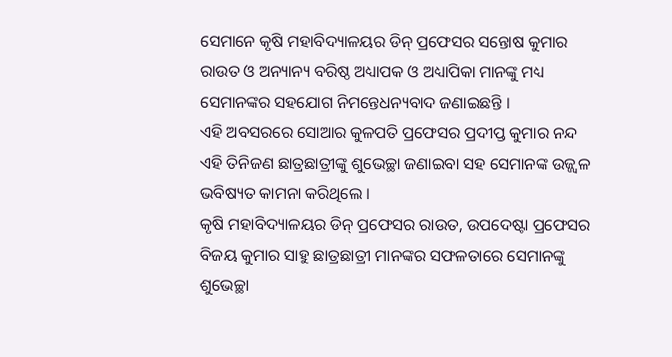ସେମାନେ କୃଷି ମହାବିଦ୍ୟାଳୟର ଡିନ୍ ପ୍ରଫେସର ସନ୍ତୋଷ କୁମାର ରାଉତ ଓ ଅନ୍ୟାନ୍ୟ ବରିଷ୍ଠ ଅଧ୍ୟାପକ ଓ ଅଧ୍ୟାପିକା ମାନଙ୍କୁ ମଧ୍ୟ ସେମାନଙ୍କର ସହଯୋଗ ନିମନ୍ତେଧନ୍ୟବାଦ ଜଣାଇଛନ୍ତି ।
ଏହି ଅବସରରେ ସୋଆର କୁଳପତି ପ୍ରଫେସର ପ୍ରଦୀପ୍ତ କୁମାର ନନ୍ଦ ଏହି ତିନିଜଣ ଛାତ୍ରଛାତ୍ରୀଙ୍କୁ ଶୁଭେଚ୍ଛା ଜଣାଇବା ସହ ସେମାନଙ୍କ ଉଜ୍ଜ୍ୱଳ ଭବିଷ୍ୟତ କାମନା କରିଥିଲେ ।
କୃଷି ମହାବିଦ୍ୟାଳୟର ଡିନ୍ ପ୍ରଫେସର ରାଉତ, ଉପଦେଷ୍ଟା ପ୍ରଫେସର ବିଜୟ କୁମାର ସାହୁ ଛାତ୍ରଛାତ୍ରୀ ମାନଙ୍କର ସଫଳତାରେ ସେମାନଙ୍କୁ ଶୁଭେଚ୍ଛା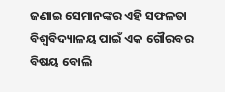ଜଣାଇ ସେମାନଙ୍କର ଏହି ସଫଳତା ବିଶ୍ୱବିଦ୍ୟାଳୟ ପାଇଁ ଏକ ଗୌରବର ବିଷୟ ବୋଲି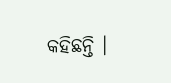କହିଛନ୍ତି ।